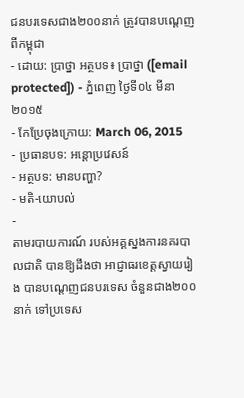ជនបរទេសជាង២០០នាក់ ត្រូវបានបណ្តេញពីកម្ពុជា
- ដោយ: ប្រាថ្នា អត្ថបទ៖ ប្រាថ្នា ([email protected]) - ភ្នំពេញ ថ្ងៃទី០៤ មីនា ២០១៥
- កែប្រែចុងក្រោយ: March 06, 2015
- ប្រធានបទ: អន្តោប្រវេសន៍
- អត្ថបទ: មានបញ្ហា?
- មតិ-យោបល់
-
តាមរបាយការណ៍ របស់អគ្គស្នងការនគរបាលជាតិ បានឱ្យដឹងថា អាជ្ញាធរខេត្តស្វាយរៀង បានបណ្ដេញជនបរទេស ចំនួនជាង២០០នាក់ ទៅប្រទេស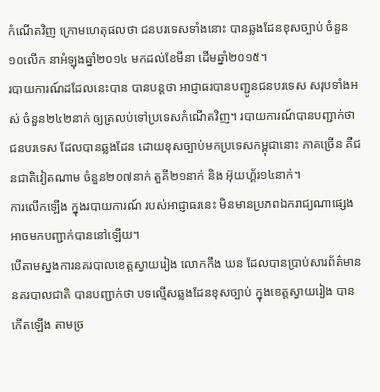កំណើតវិញ ក្រោមហេតុផលថា ជនបរទេសទាំងនោះ បានឆ្លងដែនខុសច្បាប់ ចំនួន១០លើក នាអំឡុងឆ្នាំ២០១៤ មកដល់ខែមីនា ដើមឆ្នាំ២០១៥។
របាយការណ៍ដដែលនេះបាន បានបន្តថា អាជ្ញាធរបានបញ្ជូនជនបរទេស សរុបទាំងអស់ ចំនួន២៤២នាក់ ឲ្យត្រលប់ទៅប្រទេសកំណើតវិញ។ របាយការណ៍បានបញ្ជាក់ថា ជនបរទេស ដែលបានឆ្លងដែន ដោយខុសច្បាប់មកប្រទេសកម្ពុជានោះ ភាគច្រើន គឺជនជាតិវៀតណាម ចំនួន២០៧នាក់ តួគី២១នាក់ និង អ៊ុយហ្គ័រ១៤នាក់។
ការលើកឡើង ក្នុងរបាយការណ៍ របស់អាជ្ញាធរនេះ មិនមានប្រភពឯករាជ្យណាផ្សេង អាចមកបញ្ជាក់បាននៅឡើយ។
បើតាមស្នងការនគរបាលខេត្តស្វាយរៀង លោកកឹង ឃន ដែលបានប្រាប់សារព័ត៌មាននគរបាលជាតិ បានបញ្ជាក់ថា បទល្មើសឆ្លងដែនខុសច្បាប់ ក្នុងខេត្តស្វាយរៀង បានកើតឡើង តាមច្រ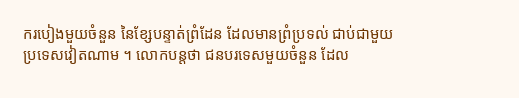ករបៀងមួយចំនួន នៃខ្សែបន្ទាត់ព្រំដែន ដែលមានព្រំប្រទល់ ជាប់ជាមួយប្រទេសវៀតណាម ។ លោកបន្តថា ជនបរទេសមួយចំនួន ដែល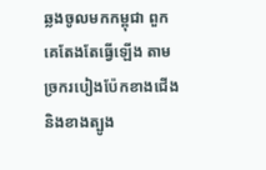ឆ្លងចូលមកកម្ពុជា ពួកគេតែងតែធ្វើឡើង តាមច្រករបៀងប៉ែកខាងជើង និងខាងត្បូង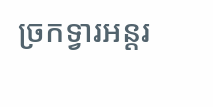ច្រកទ្វារអន្តរ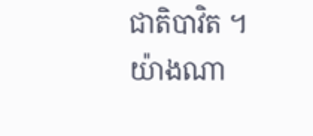ជាតិបាវិត ។
យ៉ាងណា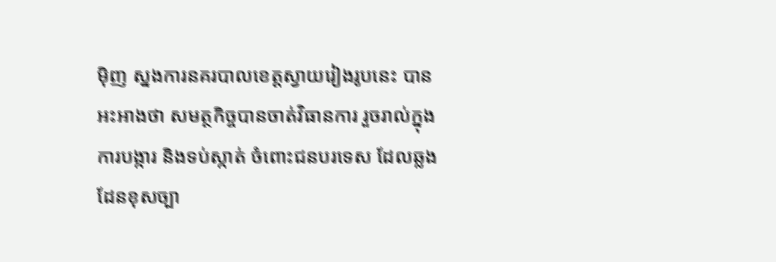ម៉ិញ ស្នងការនគរបាលខេត្តស្វាយរៀងរូបនេះ បានអះអាងថា សមត្ថកិច្ចបានចាត់វិធានការ រួចរាល់ក្នុងការបង្ការ និងទប់ស្កាត់ ចំពោះជនបរទេស ដែលឆ្លងដែនខុសច្បា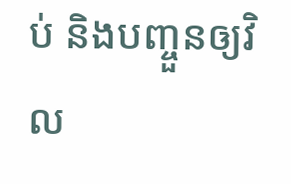ប់ និងបញ្ចួនឲ្យវិល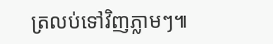ត្រលប់ទៅវិញភ្លាមៗ៕